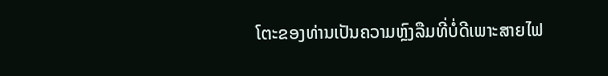ໂຕະຂອງທ່ານເປັນຄວາມຫຼົງລືມທີ່ບໍ່ດີເພາະສາຍໄຟ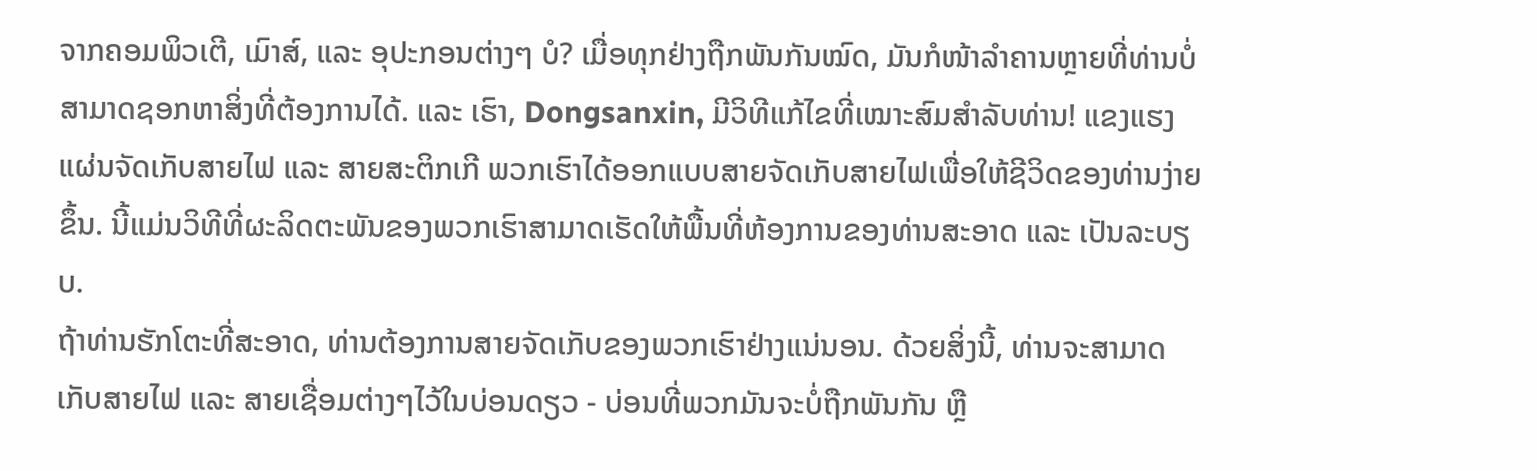ຈາກຄອມພິວເຕີ, ເມົາສ໌, ແລະ ອຸປະກອນຕ່າງໆ ບໍ? ເມື່ອທຸກຢ່າງຖືກພັນກັນໝົດ, ມັນກໍໜ້າລໍາຄານຫຼາຍທີ່ທ່ານບໍ່ສາມາດຊອກຫາສິ່ງທີ່ຕ້ອງການໄດ້. ແລະ ເຮົາ, Dongsanxin, ມີວິທີແກ້ໄຂທີ່ເໝາະສົມສຳລັບທ່ານ! ແຂງແຮງ ແຜ່ນຈັດເກັບສາຍໄຟ ແລະ ສາຍສະຕິກເກີ ພວກເຮົາໄດ້ອອກແບບສາຍຈັດເກັບສາຍໄຟເພື່ອໃຫ້ຊີວິດຂອງທ່ານງ່າຍຂຶ້ນ. ນີ້ແມ່ນວິທີທີ່ຜະລິດຕະພັນຂອງພວກເຮົາສາມາດເຮັດໃຫ້ພື້ນທີ່ຫ້ອງການຂອງທ່ານສະອາດ ແລະ ເປັນລະບຽບ.
ຖ້າທ່ານຮັກໂຕະທີ່ສະອາດ, ທ່ານຕ້ອງການສາຍຈັດເກັບຂອງພວກເຮົາຢ່າງແນ່ນອນ. ດ້ວຍສິ່ງນີ້, ທ່ານຈະສາມາດເກັບສາຍໄຟ ແລະ ສາຍເຊື່ອມຕ່າງໆໄວ້ໃນບ່ອນດຽວ - ບ່ອນທີ່ພວກມັນຈະບໍ່ຖືກພັນກັນ ຫຼື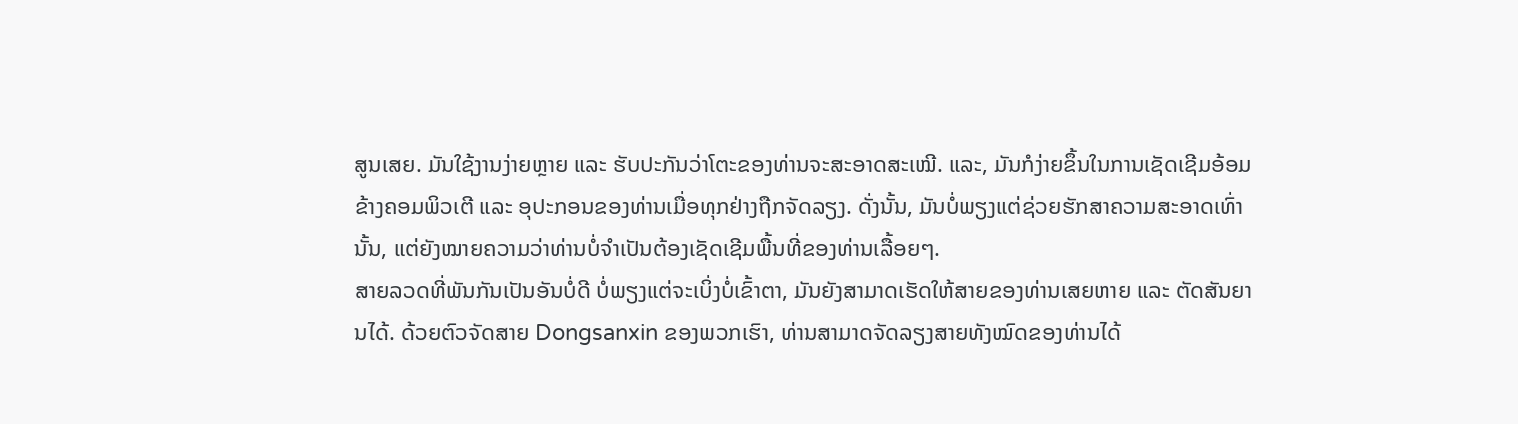ສູນເສຍ. ມັນໃຊ້ງານງ່າຍຫຼາຍ ແລະ ຮັບປະກັນວ່າໂຕະຂອງທ່ານຈະສະອາດສະເໝີ. ແລະ, ມັນກໍງ່າຍຂຶ້ນໃນການເຊັດເຊີມອ້ອມຂ້າງຄອມພິວເຕີ ແລະ ອຸປະກອນຂອງທ່ານເມື່ອທຸກຢ່າງຖືກຈັດລຽງ. ດັ່ງນັ້ນ, ມັນບໍ່ພຽງແຕ່ຊ່ວຍຮັກສາຄວາມສະອາດເທົ່ານັ້ນ, ແຕ່ຍັງໝາຍຄວາມວ່າທ່ານບໍ່ຈຳເປັນຕ້ອງເຊັດເຊີມພື້ນທີ່ຂອງທ່ານເລື້ອຍໆ.
ສາຍລວດທີ່ພັນກັນເປັນອັນບໍ່ດີ ບໍ່ພຽງແຕ່ຈະເບິ່ງບໍ່ເຂົ້າຕາ, ມັນຍັງສາມາດເຮັດໃຫ້ສາຍຂອງທ່ານເສຍຫາຍ ແລະ ຕັດສັນຍານໄດ້. ດ້ວຍຕົວຈັດສາຍ Dongsanxin ຂອງພວກເຮົາ, ທ່ານສາມາດຈັດລຽງສາຍທັງໝົດຂອງທ່ານໄດ້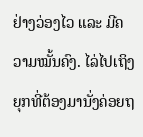ຢ່າງວ່ອງໄວ ແລະ ມີຄວາມໝັ້ນຄົງ. ໄລ່ໄປເຖິງຍຸກທີ່ຕ້ອງມານັ່ງຄ່ອຍຖ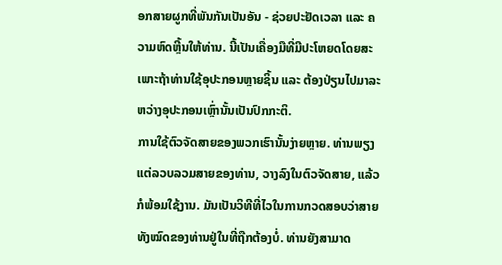ອກສາຍຜູກທີ່ພັນກັນເປັນອັນ - ຊ່ວຍປະຢັດເວລາ ແລະ ຄວາມຫົດຫຼີ້ນໃຫ້ທ່ານ. ນີ້ເປັນເຄື່ອງມືທີ່ມີປະໂຫຍດໂດຍສະເພາະຖ້າທ່ານໃຊ້ອຸປະກອນຫຼາຍຊິ້ນ ແລະ ຕ້ອງປ່ຽນໄປມາລະຫວ່າງອຸປະກອນເຫຼົ່ານັ້ນເປັນປົກກະຕິ.
ການໃຊ້ຕົວຈັດສາຍຂອງພວກເຮົານັ້ນງ່າຍຫຼາຍ. ທ່ານພຽງແຕ່ລວບລວມສາຍຂອງທ່ານ, ວາງລົງໃນຕົວຈັດສາຍ, ແລ້ວກໍພ້ອມໃຊ້ງານ. ມັນເປັນວິທີທີ່ໄວໃນການກວດສອບວ່າສາຍທັງໝົດຂອງທ່ານຢູ່ໃນທີ່ຖືກຕ້ອງບໍ່. ທ່ານຍັງສາມາດ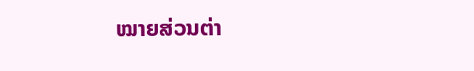ໝາຍສ່ວນຕ່າ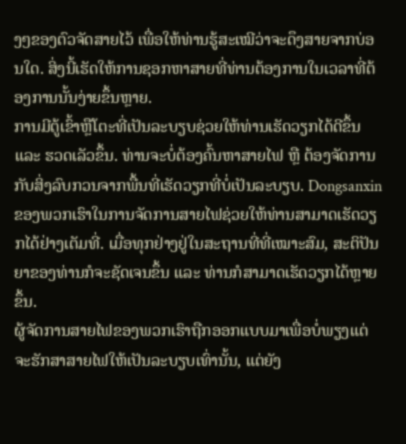ງໆຂອງຕົວຈັດສາຍໄວ້ ເພື່ອໃຫ້ທ່ານຮູ້ສະເໝີວ່າຈະດຶງສາຍຈາກບ່ອນໃດ. ສິ່ງນີ້ເຮັດໃຫ້ການຊອກຫາສາຍທີ່ທ່ານຕ້ອງການໃນເວລາທີ່ຕ້ອງການນັ້ນງ່າຍຂຶ້ນຫຼາຍ.
ການມີຕູ້ເຂົ້າຫຼືໂຕະທີ່ເປັນລະບຽບຊ່ວຍໃຫ້ທ່ານເຮັດວຽກໄດ້ດີຂຶ້ນ ແລະ ຮວດເລັວຂຶ້ນ. ທ່ານຈະບໍ່ຕ້ອງຄົ້ນຫາສາຍໄຟ ຫຼື ຕ້ອງຈັດການກັບສິ່ງລົບກວນຈາກພື້ນທີ່ເຮັດວຽກທີ່ບໍ່ເປັນລະບຽບ. Dongsanxin ຂອງພວກເຮົາໃນການຈັດການສາຍໄຟຊ່ວຍໃຫ້ທ່ານສາມາດເຮັດວຽກໄດ້ຢ່າງເຕັມທີ່. ເມື່ອທຸກຢ່າງຢູ່ໃນສະຖານທີ່ທີ່ເໝາະສົມ, ສະຕິປັນຍາຂອງທ່ານກໍຈະຊັດເຈນຂຶ້ນ ແລະ ທ່ານກໍສາມາດເຮັດວຽກໄດ້ຫຼາຍຂຶ້ນ.
ຜູ້ຈັດການສາຍໄຟຂອງພວກເຮົາຖືກອອກແບບມາເພື່ອບໍ່ພຽງແຕ່ຈະຮັກສາສາຍໄຟໃຫ້ເປັນລະບຽບເທົ່ານັ້ນ, ແຕ່ຍັງ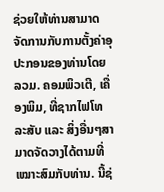ຊ່ວຍໃຫ້ທ່ານສາມາດຈັດການກັບການຕັ້ງຄ່າອຸປະກອນຂອງທ່ານໂດຍລວມ. ຄອມພິວເຕີ, ເຄື່ອງພິມ, ທີ່ຊາກໄຟໂທລະສັບ ແລະ ສິ່ງອື່ນໆສາມາດຈັດວາງໄດ້ຕາມທີ່ເໝາະສົມກັບທ່ານ. ນີ້ຊ່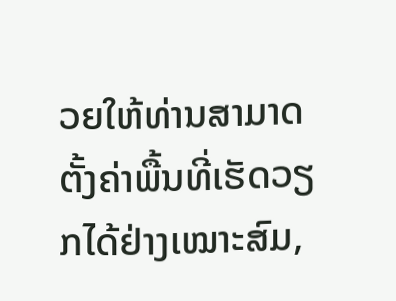ວຍໃຫ້ທ່ານສາມາດຕັ້ງຄ່າພື້ນທີ່ເຮັດວຽກໄດ້ຢ່າງເໝາະສົມ,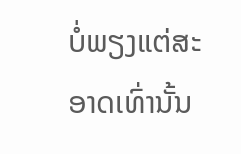ບໍ່ພຽງແຕ່ສະອາດເທົ່ານັ້ນ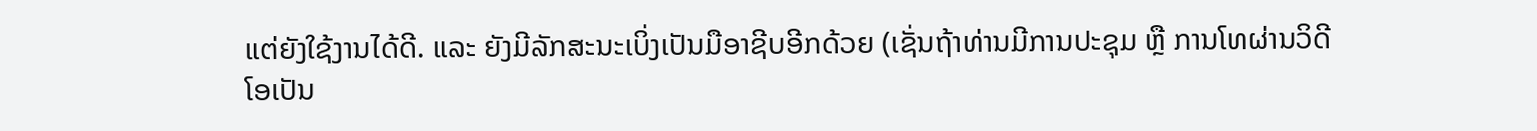ແຕ່ຍັງໃຊ້ງານໄດ້ດີ. ແລະ ຍັງມີລັກສະນະເບິ່ງເປັນມືອາຊີບອີກດ້ວຍ (ເຊັ່ນຖ້າທ່ານມີການປະຊຸມ ຫຼື ການໂທຜ່ານວິດີໂອເປັນ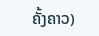ຄັ້ງຄາວ)